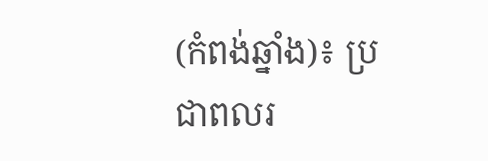(កំពង់ឆ្នាំង)៖ ប្រជាពលរ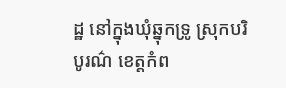ដ្ឋ នៅក្នុងឃុំឆ្នុកទ្រូ ស្រុកបរិបូរណ៌ ខេត្ដកំព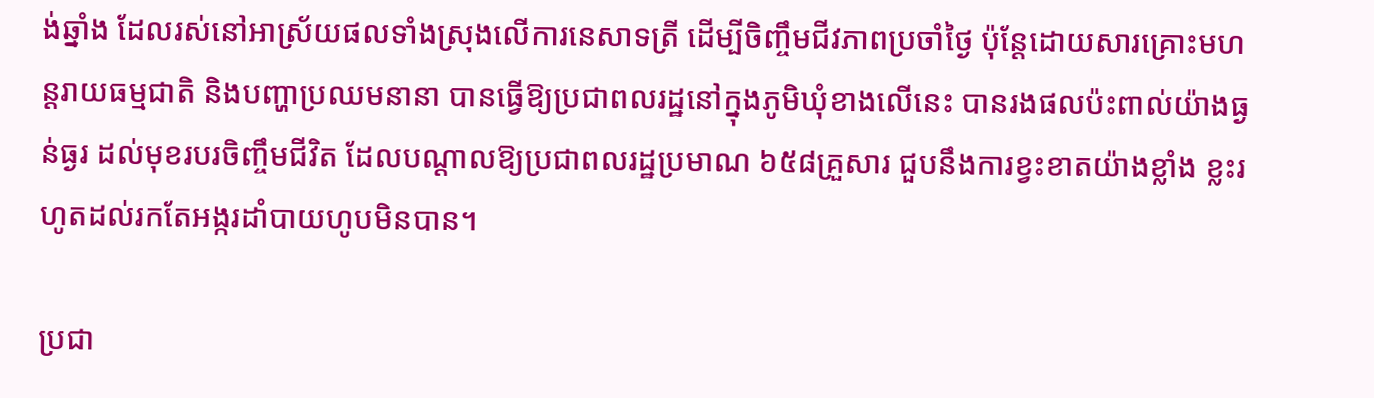ង់ឆ្នាំង ដែលរស់នៅអាស្រ័យផលទាំងស្រុងលើការនេសាទត្រី ដើម្បីចិញ្ចឹមជីវភាពប្រចាំថ្ងៃ ប៉ុន្ដែដោយសារគ្រោះមហន្ដរាយធម្មជាតិ និងបញ្ហាប្រឈមនានា បានធ្វើឱ្យប្រជាពលរដ្ឋនៅក្នុងភូមិឃុំខាងលើនេះ បានរងផលប៉ះពាល់យ៉ាងធ្ងន់ធ្ងរ ដល់មុខរបរចិញ្ចឹមជីវិត ដែលបណ្ដាលឱ្យប្រជាពលរដ្ឋប្រមាណ ៦៥៨គ្រួសារ ជួបនឹងការខ្វះខាតយ៉ាងខ្លាំង ខ្លះរហូតដល់រកតែអង្ករដាំបាយហូបមិនបាន។

ប្រជា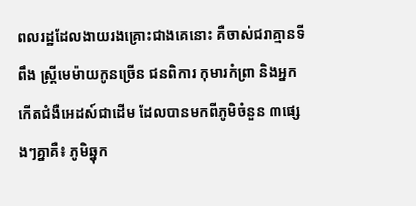ពលរដ្ឋដែលងាយរងគ្រោះជាងគេនោះ គឺចាស់ជរាគ្មានទីពឹង ស្ដ្រីមេម៉ាយកូនច្រើន ជនពិការ កុមារកំព្រា និងអ្នកកើតជំងឺអេដស៍ជាដើម ដែលបានមកពីភូមិចំនួន ៣ផ្សេងៗគ្នាគឺ៖ ភូមិឆ្នុក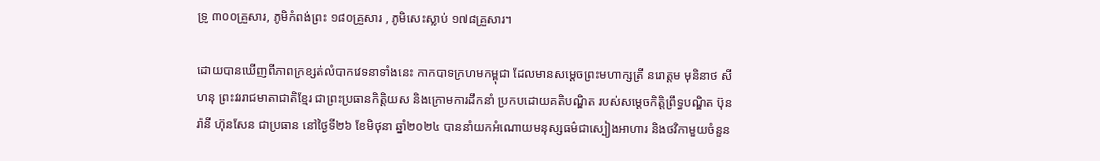ទ្រូ ៣០០គ្រួសារ, ភូមិកំពង់ព្រះ ១៨០គ្រួសារ , ភូមិសេះស្លាប់ ១៧៨គ្រួសារ។

ដោយបានឃើញពីភាពក្រខ្សត់លំបាកវេទនាទាំងនេះ កាកបាទក្រហមកម្ពុជា ដែលមានសម្ដេចព្រះមហាក្សត្រី នរោត្ដម មុនិនាថ សីហនុ ព្រះវររាជមាតាជាតិខ្មែរ ជាព្រះប្រធានកិត្ដិយស និងក្រោមការដឹកនាំ ប្រកបដោយគតិបណ្ឌិត របស់សម្ដេចកិត្ដិព្រឹទ្ធបណ្ឌិត ប៊ុន រ៉ានី ហ៊ុនសែន ជាប្រធាន នៅថ្ងៃទី២៦ ខែមិថុនា ឆ្នាំ២០២៤ បាននាំយកអំណោយមនុស្សធម៌ជាស្បៀងអាហារ និងថវិកាមួយចំនួន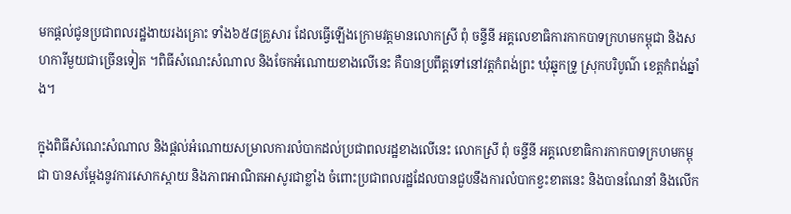មកផ្ដល់ជូនប្រជាពលរដ្ឋងាយរងគ្រោះ ទាំង៦៥៨គ្រួសារ ដែលធ្វើឡើងក្រោមវត្ដមានលោកស្រី ពុំ ចន្ទីនី អគ្គលេខាធិការកាកបាទក្រហមកម្ពុជា និងសហការីមួយជាច្រើនទៀត ។ពិធីសំណេះសំណាល និងចែកអំណោយខាងលើនេះ គឺបានប្រពឹត្ដទៅនៅវត្តកំពង់ព្រះ ឃុំឆ្នុកទ្រូ ស្រុកបរិបូណ៌ ខេត្ដកំពង់ឆ្នាំង។

ក្នុងពិធីសំណេះសំណាល និងផ្ដល់អំណោយសម្រាលការលំបាកដល់ប្រជាពលរដ្ឋខាងលើនេះ លោកស្រី ពុំ ចន្ទីនី អគ្គលេខាធិការកាកបាទក្រហមកម្ពុជា បានសម្ដែងនូវការសោកស្ដាយ និងភាពអាណិតអាសូរជាខ្លាំង ចំពោះប្រជាពលរដ្ឋដែលបានជួបនឹងការលំបាកខ្វះខាតនេះ និងបានណែនាំ និងលើក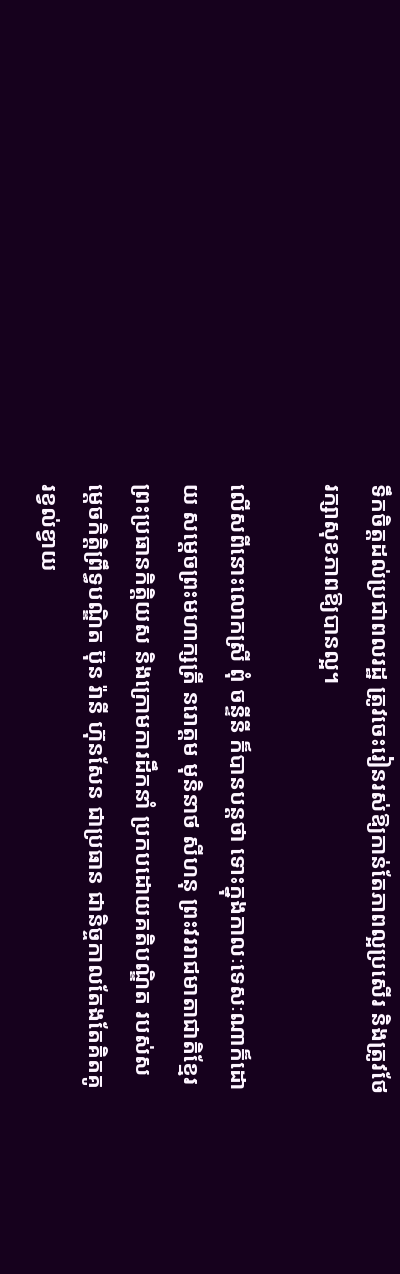ទឹកចិត្ដដល់ប្រជាពលរដ្ឋ ត្រូវចេះរៀនរស់ឱ្យកាន់តែភាពល្អប្រសើរ និងត្រូវថែរក្សាសុខភាពឱ្យបានល្អ។

លើសពីនោះលោកស្រី ពុំ ចន្ទីនី ក៏បានបន្ដថា ទោះក្នុងកាលៈទេសៈណាក៏ដោយ សម្ដេចព្រះមហាក្សត្រី នរោត្ដម មុនិនាថ សីហនុ ព្រះវររាជមាតាជាតិខ្មែរ ព្រះប្រធានកិត្ដិយស និងក្រោមការដឹកនាំ ប្រកបដោយគតិបណ្ឌិត របស់សម្ដេចកិត្ដិព្រឹទ្ធបណ្ឌិត ប៊ុន រ៉ានី ហ៊ុនសែន ជាប្រធាន ជានិច្ចកាលតែងតែគិតគូរខ្វល់ខ្វាយ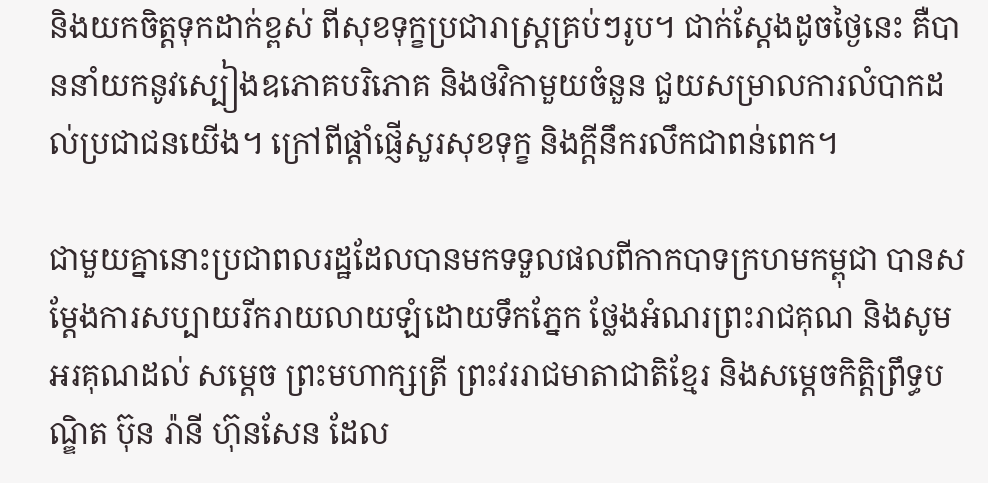និងយកចិត្ដទុកដាក់ខ្ពស់ ពីសុខទុក្ខប្រជារាស្ដ្រគ្រប់ៗរូប។ ជាក់ស្ដែងដូចថ្ងៃនេះ គឺបាននាំយកនូវស្បៀងឧភោគបរិភោគ និងថវិកាមួយចំនួន ជួយសម្រាលការលំបាកដល់ប្រជាជនយើង។ ក្រៅពីផ្ដាំផ្ញើសួរសុខទុក្ខ និងក្តីនឹករលឹកជាពន់ពេក។

ជាមួយគ្នានោះប្រជាពលរដ្ឋដែលបានមកទទួលផលពីកាកបាទក្រហមកម្ពុជា បានសម្ដែងការសប្បាយរីករាយលាយឡំដោយទឹកភ្នែក ថ្លែងអំណរព្រះរាជគុណ និងសូមអរគុណដល់ សម្ដេច ព្រះមហាក្សត្រី ព្រះវររាជមាតាជាតិខ្មែរ និងសម្ដេចកិត្ដិព្រឹទ្ធបណ្ឌិត ប៊ុន រ៉ានី ហ៊ុនសែន ដែល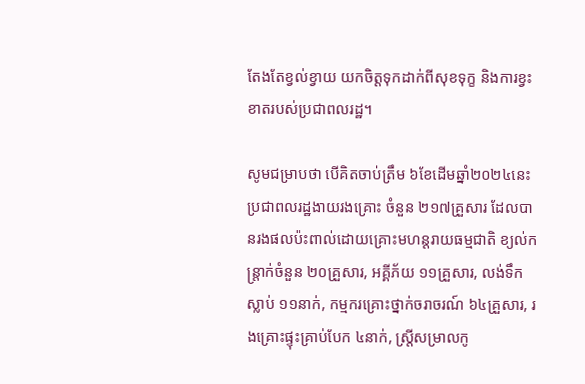តែងតែខ្វល់ខ្វាយ យកចិត្ដទុកដាក់ពីសុខទុក្ខ និងការខ្វះខាតរបស់ប្រជាពលរដ្ឋ។

សូមជម្រាបថា បើគិតចាប់ត្រឹម ៦ខែដើមឆ្នាំ២០២៤នេះ ប្រជាពលរដ្ឋងាយរងគ្រោះ ចំនួន ២១៧គ្រួសារ ដែលបានរងផលប៉ះពាល់ដោយគ្រោះមហន្ដរាយធម្មជាតិ ខ្យល់កន្ត្រាក់ចំនួន ២០គ្រួសារ, អគ្គីភ័យ ១១គ្រួសារ, លង់ទឹកស្លាប់ ១១នាក់, កម្មករគ្រោះថ្នាក់ចរាចរណ៍ ៦៤គ្រួសារ, រងគ្រោះផ្ទុះគ្រាប់បែក ៤នាក់, ស្ត្រីសម្រាលកូ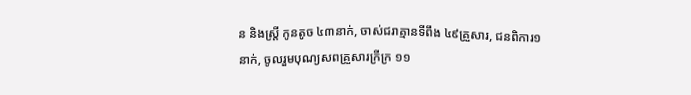ន និងស្ត្រី កូនតូច ៤៣នាក់, ចាស់ជរាគ្មានទីពឹង ៤៩គ្រួសារ, ជនពិការ១នាក់, ចូលរួមបុណ្យសពគ្រួសារក្រីក្រ ១១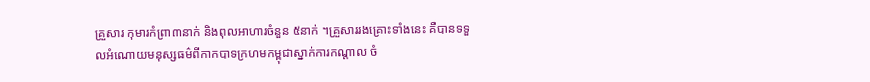គ្រួសារ កុមារកំព្រា៣នាក់ និងពុលអាហារចំនួន ៥នាក់ ។គ្រួសាររងគ្រោះទាំងនេះ គឺបានទទួលអំណោយមនុស្សធម៌ពីកាកបាទក្រហមកម្ពុជាស្នាក់ការកណ្ដាល ចំ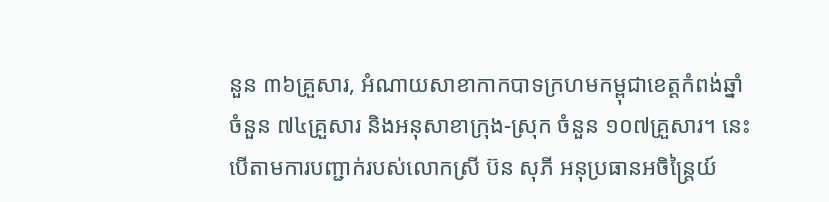នួន ៣៦គ្រួសារ, អំណាយសាខាកាកបាទក្រហមកម្ពុជាខេត្ដកំពង់ឆ្នាំ ចំនួន ៧៤គ្រួសារ និងអនុសាខាក្រុង-ស្រុក ចំនួន ១០៧គ្រួសារ។ នេះបើតាមការបញ្ជាក់របស់លោកស្រី ប៊ន សុភី អនុប្រធានអចិន្រ្តៃយ៍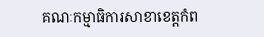គណៈកម្មាធិការសាខាខេត្ដកំព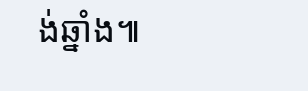ង់ឆ្នាំង៕